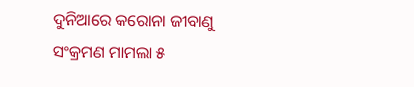ଦୁନିଆରେ କରୋନା ଜୀବାଣୁ ସଂକ୍ରମଣ ମାମଲା ୫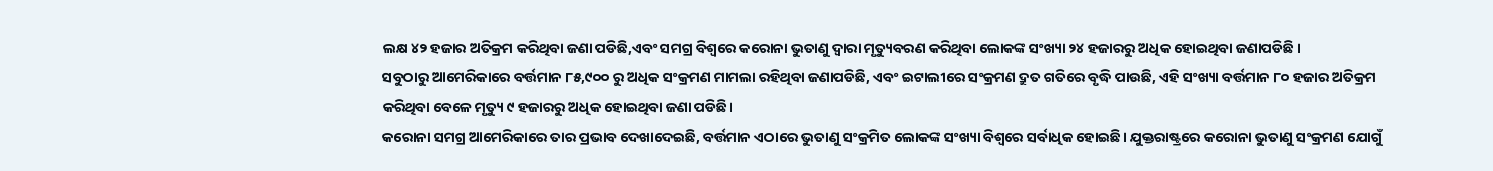ଲକ୍ଷ ୪୨ ହଜାର ଅତିକ୍ରମ କରିଥିବା ଜଣା ପଡିଛି,ଏବଂ ସମଗ୍ର ବିଶ୍ୱରେ କରୋନା ଭୁତାଣୁ ଦ୍ୱାରା ମୃତ୍ୟୁବରଣ କରିଥିବା ଲୋକଙ୍କ ସଂଖ୍ୟା ୨୪ ହଜାରରୁ ଅଧିକ ହୋଇଥିବା ଜଣାପଡିଛି ।
ସବୁଠାରୁ ଆମେରିକାରେ ବର୍ତ୍ତମାନ ୮୫,୯୦୦ ରୁ ଅଧିକ ସଂକ୍ରମଣ ମାମଲା ରହିଥିବା ଜଣାପଡିଛି, ଏବଂ ଇଟାଲୀରେ ସଂକ୍ରମଣ ଦ୍ରୁତ ଗତିରେ ବୃଦ୍ଧି ପାଉଛି, ଏହି ସଂଖ୍ୟା ବର୍ତ୍ତମାନ ୮୦ ହଜାର ଅତିକ୍ରମ କରିଥିବା ବେଳେ ମୃତ୍ୟୁ ୯ ହଜାରରୁ ଅଧିକ ହୋଇଥିବା ଜଣା ପଡିଛି।
କରୋନା ସମଗ୍ର ଆମେରିକାରେ ତାର ପ୍ରଭାବ ଦେଖାଦେଇଛି, ବର୍ତ୍ତମାନ ଏଠାରେ ଭୁତାଣୁ ସଂକ୍ରମିତ ଲୋକଙ୍କ ସଂଖ୍ୟା ବିଶ୍ୱରେ ସର୍ବାଧିକ ହୋଇଛି। ଯୁକ୍ତରାଷ୍ଟ୍ରରେ କରୋନା ଭୁତାଣୁ ସଂକ୍ରମଣ ଯୋଗୁଁ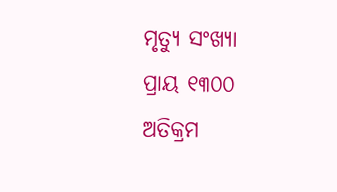ମୃତ୍ୟୁ ସଂଖ୍ୟା ପ୍ରାୟ ୧୩୦୦ ଅତିକ୍ରମ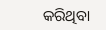କରିଥିବା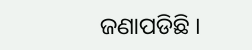ଜଣାପଡିଛି ।